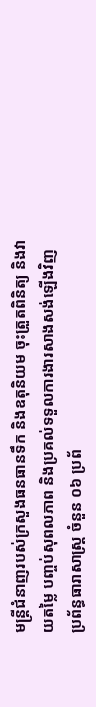មន្ត្រីជំនាញរបស់ក្រសួងធនធានទឹក និងឧតុនិយម ចុះត្រួតពិនិត្យ និងវាយតម្លៃ បញ្ចប់សុពលភាព និងប្រគល់ទទួលការងារសាងសង់ឡើងវិញប្រព័ន្ធធារាសាស្ត្រ ចំនួន ០៦ ប្រព័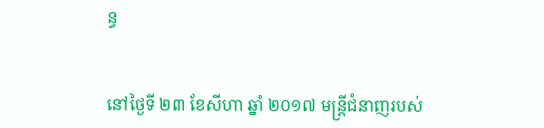ន្ធ


នៅថ្ងៃទី ២៣ ខែសីហា ឆ្នាំ ២០១៧ មន្ត្រីជំនាញរបស់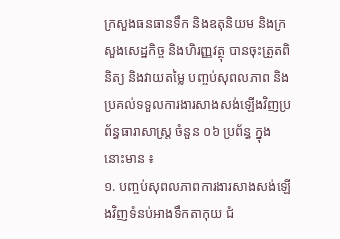ក្រសួងធនធានទឹក និងឧតុនិយម និងក្រសួងសេដ្ឋកិច្ច និងហិរញ្ញវត្ថុ បានចុះត្រួតពិនិត្យ និងវាយតម្លៃ បញ្ចប់សុពលភាព និងប្រគល់ទទួលការងារសាងសង់ឡើងវិញប្រព័ន្ធធារាសាស្ត្រ ចំនួន ០៦ ប្រព័ន្ធ ក្នុងនោះមាន ៖
១. បញ្ចប់សុពលភាពការងារសាងសង់ឡើងវិញទំនប់អាងទឹកតាកុយ ជំ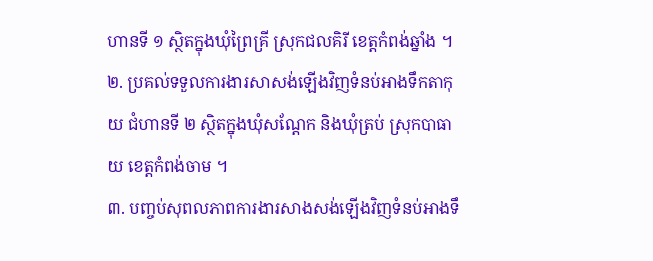ហានទី ១ ស្ថិតក្នុងឃុំព្រៃគ្រី ស្រុកជលគិរី ខេត្តកំពង់ឆ្នាំង ។
២. ប្រគល់ទទួលការងារសាសង់ឡើងវិញទំនប់អាងទឹកតាកុយ ជំហានទី ២ ស្ថិតក្នុងឃុំសណ្តែក និងឃុំត្រប់ ស្រុកបាធាយ ខេត្តកំពង់ចាម ។
៣. បញ្ចប់សុពលភាពការងារសាងសង់ឡើងវិញទំនប់អាងទឹ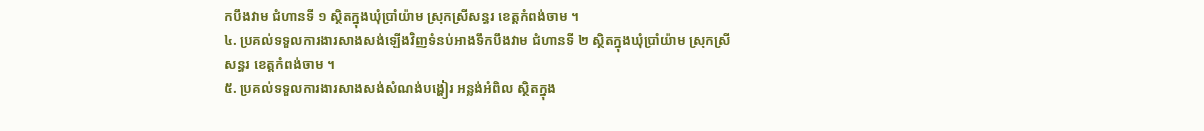កបឹងវាម ជំហានទី ១ ស្ថិតក្នុងឃុំប្រាំយ៉ាម ស្រុកស្រីសន្ធរ ខេត្តកំពង់ចាម ។
៤. ប្រគល់ទទួលការងារសាងសង់ឡើងវិញទំនប់អាងទឹកបឹងវាម ជំហានទី ២ ស្ថិតក្នុងឃុំប្រាំយ៉ាម ស្រុកស្រីសន្ធរ ខេត្តកំពង់ចាម ។
៥. ប្រគល់ទទួលការងារសាងសង់សំណង់បង្ហៀរ អន្លង់អំពិល ស្ថិតក្នុង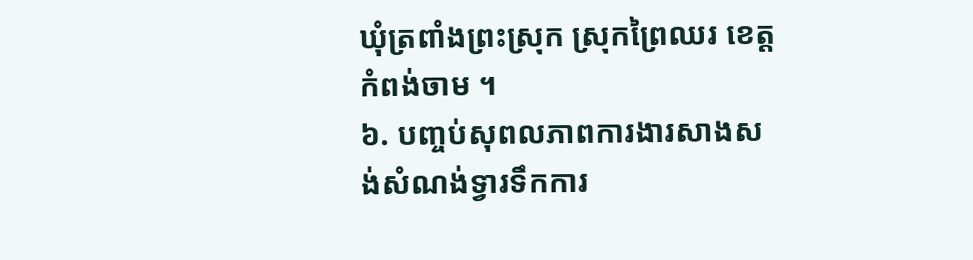ឃុំត្រពាំងព្រះស្រុក ស្រុកព្រៃឈរ ខេត្តកំពង់ចាម ។
៦. បញ្ចប់សុពលភាពការងារសាងសង់សំណង់ទ្វារទឹកការ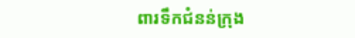ពារទឹកជំនន់ក្រុង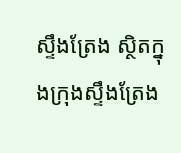ស្ទឹងត្រែង ស្ថិតក្នុងក្រុងស្ទឹងត្រែង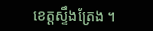ខេត្តស្ទឹងត្រែង ។